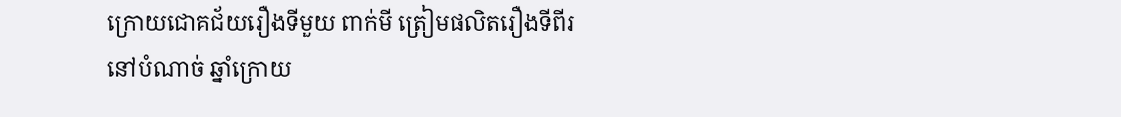ក្រោយជោគជ័យរឿងទីមួយ ពាក់មី ត្រៀមផលិតរឿងទីពីរ នៅបំណាច់ ឆ្នាំក្រោយ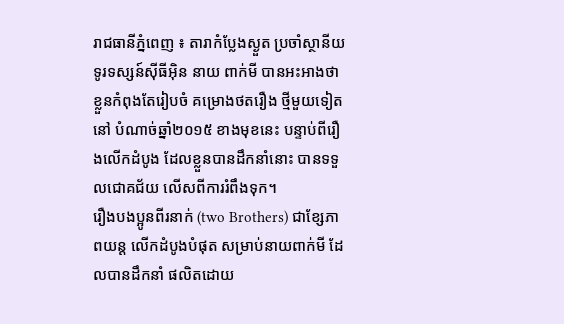រាជធានីភ្នំពេញ ៖ តារាកំប្លែងស្ងួត ប្រចាំស្ថានីយ ទូរទស្សន៍ស៊ីធីអ៊ិន នាយ ពាក់មី បានអះអាងថា ខ្លួនកំពុងតែរៀបចំ គម្រោងថតរឿង ថ្មីមួយទៀតនៅ បំណាច់ឆ្នាំ២០១៥ ខាងមុខនេះ បន្ទាប់ពីរឿងលើកដំបូង ដែលខ្លួនបានដឹកនាំនោះ បានទទួលជោគជ័យ លើសពីការរំពឹងទុក។
រឿងបងប្អូនពីរនាក់ (two Brothers) ជាខ្សែភាពយន្ត លើកដំបូងបំផុត សម្រាប់នាយពាក់មី ដែលបានដឹកនាំ ផលិតដោយ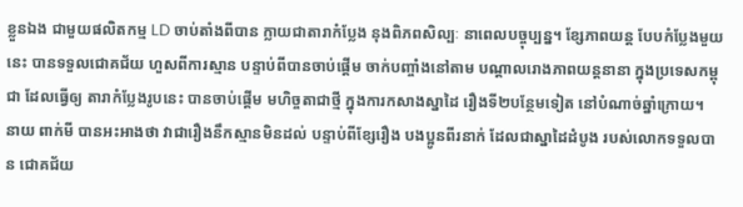ខ្លួនឯង ជាមួយផលិតកម្ម LD ចាប់តាំងពីបាន ក្លាយជាតារាកំប្លែង នុងពិភពសិល្បៈ នាពេលបច្ចុប្បន្ន។ ខ្សែភាពយន្ត បែបកំប្លែងមួយនេះ បានទទួលជោគជ័យ ហួសពីការស្មាន បន្ទាប់ពីបានចាប់ផ្តើម ចាក់បញ្ចាំងនៅតាម បណ្តាលរោងភាពយន្តនានា ក្នុងប្រទេសកម្ពុជា ដែលធ្វើឲ្យ តារាកំប្លែងរូបនេះ បានចាប់ផ្តើម មហិច្ចតាជាថ្មី ក្នុងការកសាងស្នាដៃ រឿងទី២បន្ថែមទៀត នៅបំណាច់ឆ្នាំក្រោយ។
នាយ ពាក់មី បានអះអាងថា វាជារឿងនឹកស្មានមិនដល់ បន្ទាប់ពីខ្សែរឿង បងប្អូនពីរនាក់ ដែលជាស្នាដៃដំបូង របស់លោកទទួលបាន ជោគជ័យ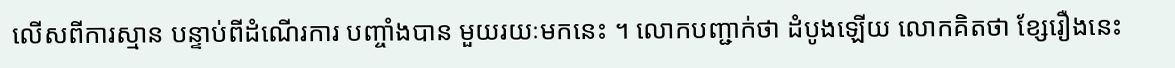លើសពីការស្មាន បន្ទាប់ពីដំណើរការ បញ្ចាំងបាន មួយរយៈមកនេះ ។ លោកបញ្ជាក់ថា ដំបូងឡើយ លោកគិតថា ខ្សែរឿងនេះ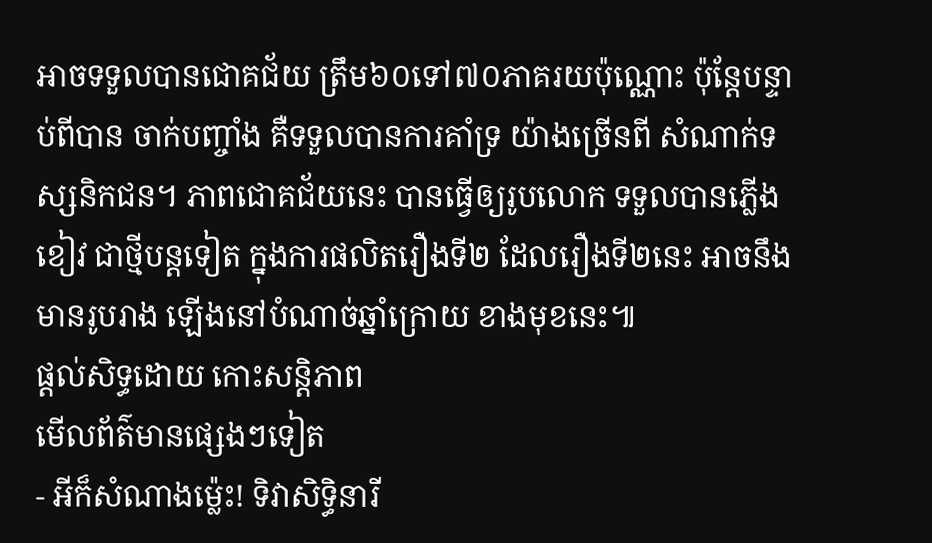អាចទទួលបានជោគជ័យ ត្រឹម៦០ទៅ៧០ភាគរយប៉ុណ្ណោះ ប៉ុន្តែបន្ទាប់ពីបាន ចាក់បញ្ចាំង គឺទទួលបានការគាំទ្រ យ៉ាងច្រើនពី សំណាក់ទស្សនិកជន។ ភាពជោគជ័យនេះ បានធ្វើឲ្យរូបលោក ទទួលបានភ្លើងខៀវ ជាថ្មីបន្តទៀត ក្នុងការផលិតរឿងទី២ ដែលរឿងទី២នេះ អាចនឹងមានរូបរាង ឡើងនៅបំណាច់ឆ្នាំក្រោយ ខាងមុខនេះ៕
ផ្តល់សិទ្ធដោយ កោះសន្តិភាព
មើលព័ត៌មានផ្សេងៗទៀត
- អីក៏សំណាងម្ល៉េះ! ទិវាសិទ្ធិនារី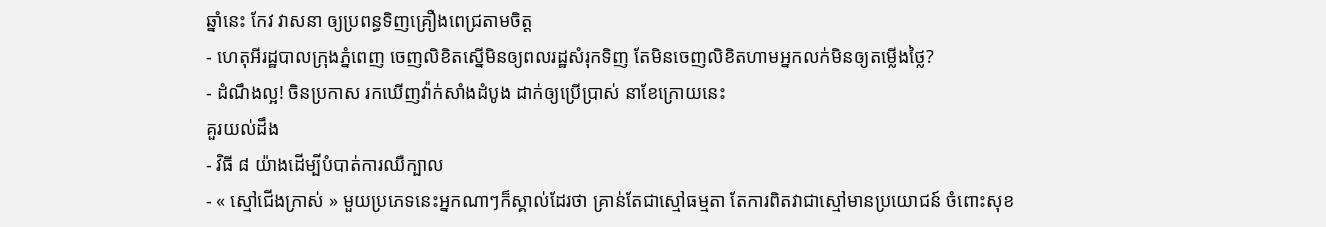ឆ្នាំនេះ កែវ វាសនា ឲ្យប្រពន្ធទិញគ្រឿងពេជ្រតាមចិត្ត
- ហេតុអីរដ្ឋបាលក្រុងភ្នំពេញ ចេញលិខិតស្នើមិនឲ្យពលរដ្ឋសំរុកទិញ តែមិនចេញលិខិតហាមអ្នកលក់មិនឲ្យតម្លើងថ្លៃ?
- ដំណឹងល្អ! ចិនប្រកាស រកឃើញវ៉ាក់សាំងដំបូង ដាក់ឲ្យប្រើប្រាស់ នាខែក្រោយនេះ
គួរយល់ដឹង
- វិធី ៨ យ៉ាងដើម្បីបំបាត់ការឈឺក្បាល
- « ស្មៅជើងក្រាស់ » មួយប្រភេទនេះអ្នកណាៗក៏ស្គាល់ដែរថា គ្រាន់តែជាស្មៅធម្មតា តែការពិតវាជាស្មៅមានប្រយោជន៍ ចំពោះសុខ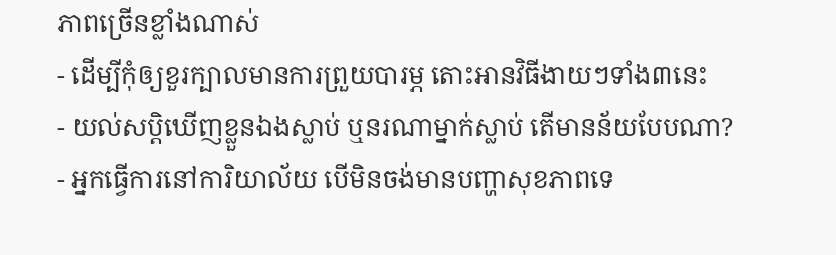ភាពច្រើនខ្លាំងណាស់
- ដើម្បីកុំឲ្យខួរក្បាលមានការព្រួយបារម្ភ តោះអានវិធីងាយៗទាំង៣នេះ
- យល់សប្តិឃើញខ្លួនឯងស្លាប់ ឬនរណាម្នាក់ស្លាប់ តើមានន័យបែបណា?
- អ្នកធ្វើការនៅការិយាល័យ បើមិនចង់មានបញ្ហាសុខភាពទេ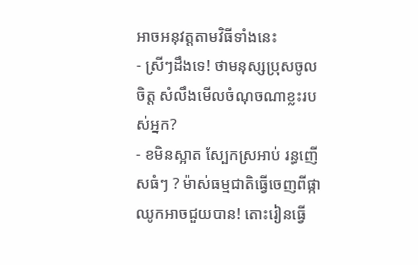អាចអនុវត្តតាមវិធីទាំងនេះ
- ស្រីៗដឹងទេ! ថាមនុស្សប្រុសចូលចិត្ត សំលឹងមើលចំណុចណាខ្លះរបស់អ្នក?
- ខមិនស្អាត ស្បែកស្រអាប់ រន្ធញើសធំៗ ? ម៉ាស់ធម្មជាតិធ្វើចេញពីផ្កាឈូកអាចជួយបាន! តោះរៀនធ្វើ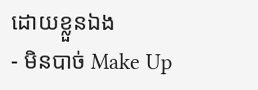ដោយខ្លួនឯង
- មិនបាច់ Make Up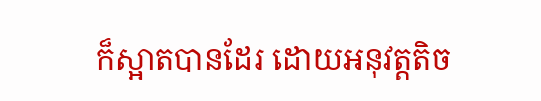ក៏ស្អាតបានដែរ ដោយអនុវត្តតិច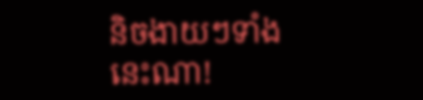និចងាយៗទាំងនេះណា!